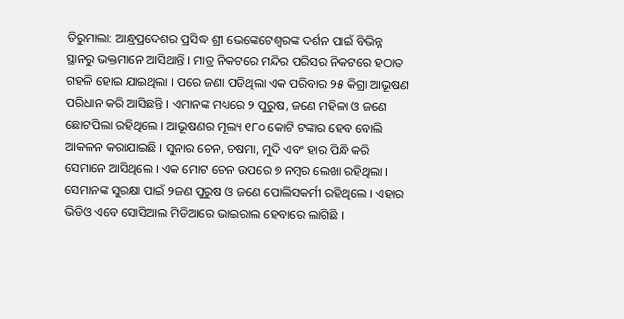ତିରୁମାଲା: ଆନ୍ଧ୍ରପ୍ରଦେଶର ପ୍ରସିଦ୍ଧ ଶ୍ରୀ ଭେଙ୍କେଟେଶ୍ୱରଙ୍କ ଦର୍ଶନ ପାଇଁ ବିଭିନ୍ନ ସ୍ଥାନରୁ ଭକ୍ତମାନେ ଆସିଥାନ୍ତି । ମାତ୍ର ନିକଟରେ ମନ୍ଦିର ପରିସର ନିକଟରେ ହଠାତ ଗହଳି ହୋଇ ଯାଇଥିଲା । ପରେ ଜଣା ପଡିଥିଲା ଏକ ପରିବାର ୨୫ କିଗ୍ରା ଆଭୂଷଣ ପରିଧାନ କରି ଆସିଛନ୍ତି । ଏମାନଙ୍କ ମଧ୍ୟରେ ୨ ପୁରୁଷ, ଜଣେ ମହିଳା ଓ ଜଣେ ଛୋଟପିଲା ରହିଥିଲେ । ଆଭୂଷଣର ମୂଲ୍ୟ ୧୮୦ କୋଟି ଟଙ୍କାର ହେବ ବୋଲି ଆକଳନ କରାଯାଇଛି । ସୁନାର ଚେନ, ଚଷମା, ମୁଦି ଏବଂ ହାର ପିନ୍ଧି କରି ସେମାନେ ଆସିଥିଲେ । ଏକ ମୋଟ ଚେନ ଉପରେ ୭ ନମ୍ବର ଲେଖା ରହିଥିଲା ।
ସେମାନଙ୍କ ସୁରକ୍ଷା ପାଇଁ ୨ଜଣ ପୁରୁଷ ଓ ଜଣେ ପୋଲିସକର୍ମୀ ରହିଥିଲେ । ଏହାର ଭିଡିଓ ଏବେ ସୋସିଆଲ ମିଡିଆରେ ଭାଇରାଲ ହେବାରେ ଲାଗିଛି ।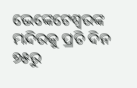ଭେଙ୍କେଟେଶ୍ୱରଙ୍କ ମନ୍ଦିରକୁ ପ୍ରତି ଦିନ ୭୫ରୁ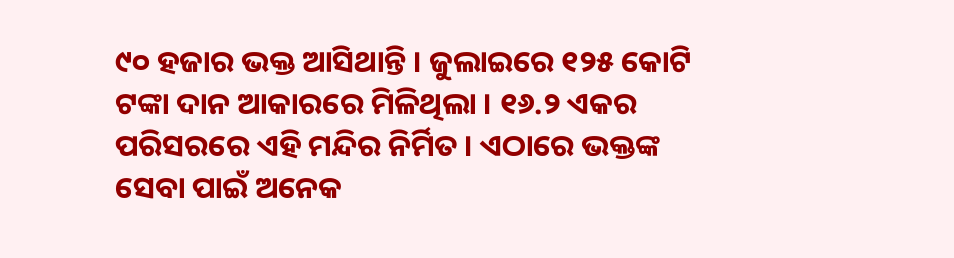୯୦ ହଜାର ଭକ୍ତ ଆସିଥାନ୍ତି । ଜୁଲାଇରେ ୧୨୫ କୋଟି ଟଙ୍କା ଦାନ ଆକାରରେ ମିଳିଥିଲା । ୧୬.୨ ଏକର ପରିସରରେ ଏହି ମନ୍ଦିର ନିର୍ମିତ । ଏଠାରେ ଭକ୍ତଙ୍କ ସେବା ପାଇଁ ଅନେକ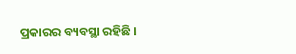ପ୍ରକାରର ବ୍ୟବସ୍ଥା ରହିଛି ।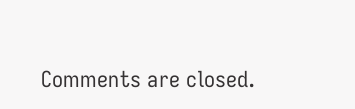Comments are closed.